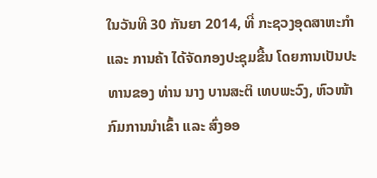ໃນວັນທີ 30 ກັນຍາ 2014, ທີ່ ກະຊວງອຸດສາຫະກຳ ແລະ ການຄ້າ ໄດ້ຈັດກອງປະຊຸມຂື້ນ ໂດຍການເປັນປະທານຂອງ ທ່ານ ນາງ ບານສະຕິ ເທບພະວົງ, ຫົວໜ້າ ກົມການນໍາເຂົ້າ ແລະ ສົ່ງອອ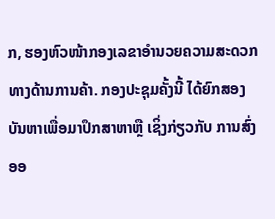ກ, ຮອງຫົວໜ້າກອງເລຂາອຳນວຍຄວາມສະດວກທາງດ້ານການຄ້າ. ກອງປະຊຸມຄັ້ງນີ້ ໄດ້ຍົກສອງບັນຫາເພື່ອມາປຶກສາຫາຫຼື ເຊິ່ງກ່ຽວກັບ ການສົ່ງອອ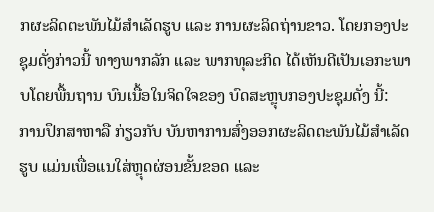ກຜະລິດຕະພັນໄມ້ສຳເລັດຮູບ ແລະ ການຜະລິດຖ່ານຂາວ. ໂດຍກອງປະ ຊຸມດັ່ງກ່າວນີ້ ທາງພາກລັກ ແລະ ພາກທຸລະກິດ ໄດ້ເຫັນດີເປັນເອກະພາບໂດຍພື້ນຖານ ບົນເນື້ອໃນຈິດໃຈຂອງ ບົດສະຫຼຸບກອງປະຊຸມດັ່ງ ນີ້:
ການປຶກສາຫາລື ກ່ຽວກັບ ບັນຫາການສົ່ງອອກຜະລິດຕະພັນໄມ້ສຳເລັດຮູບ ແມ່ນເພື່ອແນໃສ່ຫຼຸດຜ່ອນຂັ້ນຂອດ ແລະ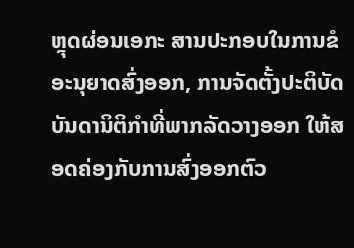ຫຼຸດຜ່ອນເອກະ ສານປະກອບໃນການຂໍອະນຸຍາດສົ່ງອອກ, ການຈັດຕັ້ງປະຕິບັດບັນດານິຕິກຳທີ່ພາກລັດວາງອອກ ໃຫ້ສອດຄ່ອງກັບການສົ່ງອອກຕົວ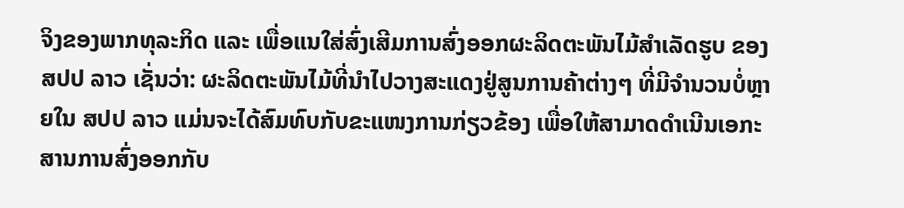ຈິງຂອງພາກທຸລະກິດ ແລະ ເພື່ອແນໃສ່ສົ່ງເສີມການສົ່ງອອກຜະລິດຕະພັນໄມ້ສຳເລັດຮູບ ຂອງ ສປປ ລາວ ເຊັ່ນວ່າ: ຜະລິດຕະພັນໄມ້ທີ່ນໍາໄປວາງສະແດງຢູ່ສູນການຄ້າຕ່າງໆ ທີ່ມີຈຳນວນບໍ່ຫຼາຍໃນ ສປປ ລາວ ແມ່ນຈະໄດ້ສົມທົບກັບຂະແໜງການກ່ຽວຂ້ອງ ເພື່ອໃຫ້ສາມາດດໍາເນີນເອກະສານການສົ່ງອອກກັບ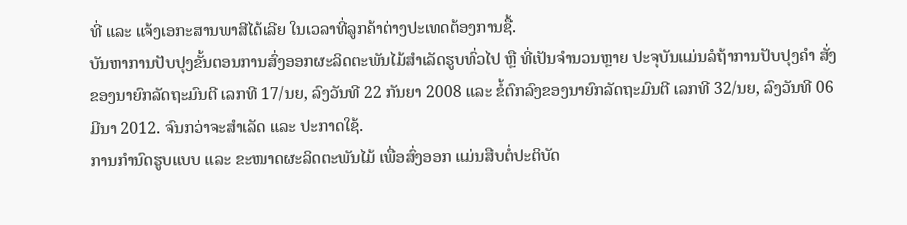ທີ່ ແລະ ແຈ້ງເອກະສານພາສີໄດ້ເລີຍ ໃນເວລາທີ່ລູກຄ້າຕ່າງປະເທດຕ້ອງການຊື້.
ບັນຫາການປັບປຸງຂັ້ນຕອນການສົ່ງອອກຜະລິດຕະພັນໄມ້ສໍາເລັດຮູບທົ່ວໄປ ຫຼື ທີ່ເປັນຈໍານວນຫຼາຍ ປະຈຸບັນແມ່ນລໍຖ້າການປັບປຸງຄຳ ສັ່ງຂອງນາຍົກລັດຖະມົນຕີ ເລກທີ 17/ນຍ, ລົງວັນທີ 22 ກັນຍາ 2008 ແລະ ຂໍ້ຕົກລົງຂອງນາຍົກລັດຖະມົນຕີ ເລກທີ 32/ນຍ, ລົງວັນທີ 06 ມີນາ 2012. ຈົນກວ່າຈະສຳເລັດ ແລະ ປະກາດໃຊ້.
ການກຳນົດຮູບແບບ ແລະ ຂະໜາດຜະລິດຕະພັນໄມ້ ເພື່ອສົ່ງອອກ ແມ່ນສືບຕໍ່ປະຕິບັດ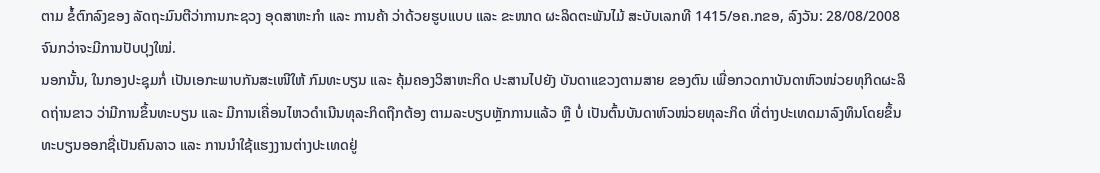ຕາມ ຂໍ້ຕົກລົງຂອງ ລັດຖະມົນຕີວ່າການກະຊວງ ອຸດສາຫະກຳ ແລະ ການຄ້າ ວ່າດ້ວຍຮູບແບບ ແລະ ຂະໜາດ ຜະລິດຕະພັນໄມ້ ສະບັບເລກທີ 1415/ອຄ.ກຂອ, ລົງວັນ: 28/08/2008 ຈົນກວ່າຈະມີການປັບປຸງໃໝ່.
ນອກນັ້ນ, ໃນກອງປະຊຸມກໍ່ ເປັນເອກະພາບກັນສະເໜີໃຫ້ ກົມທະບຽນ ແລະ ຄຸ້ມຄອງວິສາຫະກິດ ປະສານໄປຍັງ ບັນດາແຂວງຕາມສາຍ ຂອງຕົນ ເພື່ອກວດກາບັນດາຫົວໜ່ວຍທຸກິດຜະລິດຖ່ານຂາວ ວ່າມີການຂຶ້ນທະບຽນ ແລະ ມີການເຄື່ອນໄຫວດໍາເນີນທຸລະກິດຖືກຕ້ອງ ຕາມລະບຽບຫຼັກການແລ້ວ ຫຼື ບໍ່ ເປັນຕົ້ນບັນດາຫົວໜ່ວຍທຸລະກິດ ທີ່ຕ່າງປະເທດມາລົງທຶນໂດຍຂຶ້ນ ທະບຽນອອກຊື່ເປັນຄົນລາວ ແລະ ການນໍາໃຊ້ແຮງງານຕ່າງປະເທດຢູ່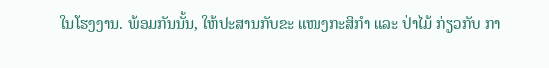ໃນໂຮງງານ. ພ້ອມກັນນັ້ນ, ໃຫ້ປະສານກັບຂະ ແໜງກະສິກໍາ ແລະ ປ່າໄມ້ ກ່ຽວກັບ ກາ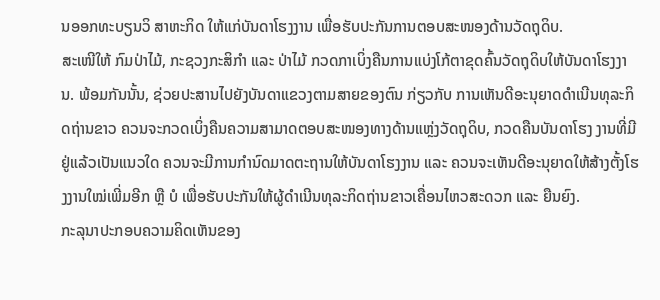ນອອກທະບຽນວິ ສາຫະກິດ ໃຫ້ແກ່ບັນດາໂຮງງານ ເພື່ອຮັບປະກັນການຕອບສະໜອງດ້ານວັດຖຸດິບ.
ສະເໜີໃຫ້ ກົມປ່າໄມ້, ກະຊວງກະສິກໍາ ແລະ ປ່າໄມ້ ກວດກາເບິ່ງຄືນການແບ່ງໂກ້ຕາຂຸດຄົ້ນວັດຖຸດິບໃຫ້ບັນດາໂຮງງານ. ພ້ອມກັນນັ້ນ, ຊ່ວຍປະສານໄປຍັງບັນດາແຂວງຕາມສາຍຂອງຕົນ ກ່ຽວກັບ ການເຫັນດີອະນຸຍາດດໍາເນີນທຸລະກິດຖ່ານຂາວ ຄວນຈະກວດເບິ່ງຄືນຄວາມສາມາດຕອບສະໜອງທາງດ້ານແຫຼ່ງວັດຖຸດິບ, ກວດຄືນບັນດາໂຮງ ງານທີ່ມີຢູ່ແລ້ວເປັນແນວໃດ ຄວນຈະມີການກໍານົດມາດຕະຖານໃຫ້ບັນດາໂຮງງານ ແລະ ຄວນຈະເຫັນດີອະນຸຍາດໃຫ້ສ້າງຕັ້ງໂຮງງານໃໝ່ເພີ່ມອີກ ຫຼື ບໍ ເພື່ອຮັບປະກັນໃຫ້ຜູ້ດໍາເນີນທຸລະກິດຖ່ານຂາວເຄື່ອນໄຫວສະດວກ ແລະ ຍືນຍົງ.
ກະລຸນາປະກອບຄວາມຄິດເຫັນຂອງ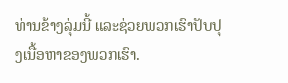ທ່ານຂ້າງລຸ່ມນີ້ ແລະຊ່ວຍພວກເຮົາປັບປຸງເນື້ອຫາຂອງພວກເຮົາ.